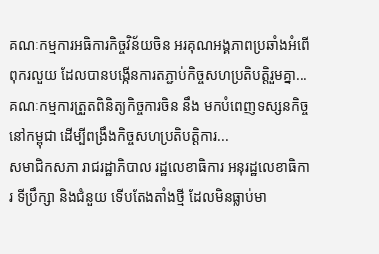គណៈកម្មការអធិការកិច្ចវិន័យចិន អរគុណអង្គភាពប្រឆាំងអំពើពុករលួយ ដែលបានបង្កើនការតភ្ជាប់កិច្ចសហប្រតិបត្តិរួមគ្នា...
គណៈកម្មការត្រួតពិនិត្យកិច្ចការចិន នឹង មកបំពេញទស្សនកិច្ចនៅកម្ពុជា ដើម្បីពង្រឹងកិច្ចសហប្រតិបត្តិការ...
សមាជិកសភា រាជរដ្ឋាភិបាល រដ្ឋលេខាធិការ អនុរដ្ឋលេខាធិការ ទីប្រឹក្សា និងជំនួយ ទើបតែងតាំងថ្មី ដែលមិនធ្លាប់មា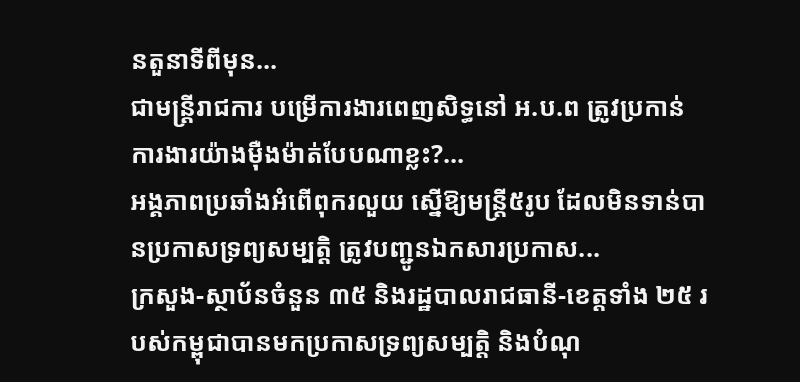នតួនាទីពីមុន...
ជាមន្ត្រីរាជការ បម្រើការងារពេញសិទ្ធនៅ អ.ប.ព ត្រូវប្រកាន់ការងារយ៉ាងម៉ឺងម៉ាត់បែបណាខ្លះ?...
អង្គភាពប្រឆាំងអំពើពុករលួយ ស្នើឱ្យមន្ត្រី៥រូប ដែលមិនទាន់បានប្រកាសទ្រព្យសម្បត្តិ ត្រូវបញ្ជូនឯកសារប្រកាស...
ក្រសួង-ស្ថាប័នចំនួន ៣៥ និងរដ្ឋបាលរាជធានី-ខេត្តទាំង ២៥ របស់កម្ពុជាបានមកប្រកាសទ្រព្យសម្បត្តិ និងបំណុ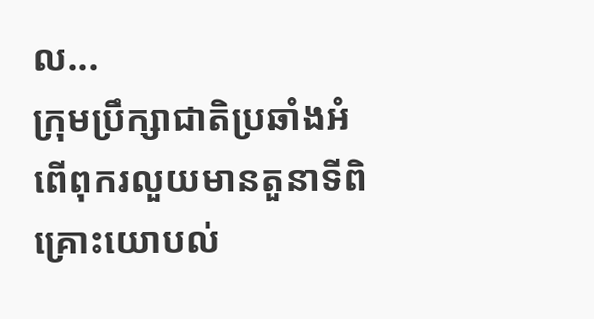ល...
ក្រុមប្រឹក្សាជាតិប្រឆាំងអំពើពុករលួយមានតួនាទីពិគ្រោះយោបល់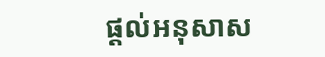ផ្ដល់អនុសាស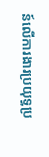ន៍លើការងារប្រយុទ្ធប្រ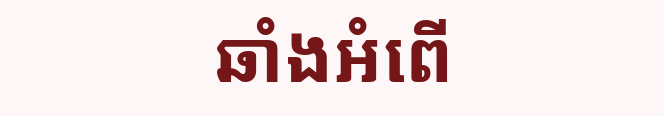ឆាំងអំពើ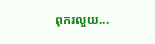ពុករលួយ...